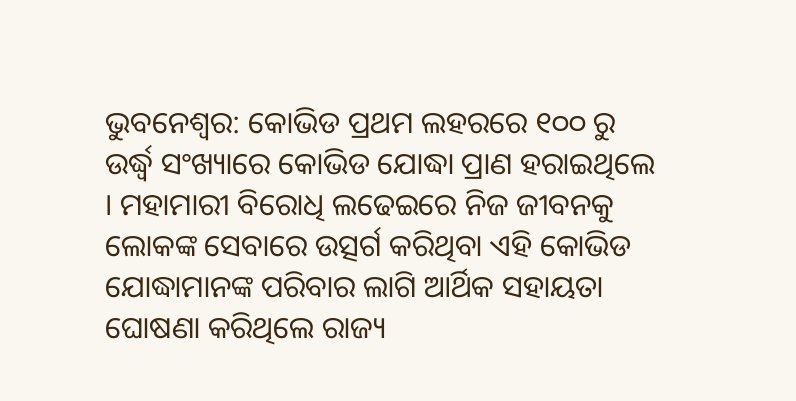ଭୁବନେଶ୍ବର: କୋଭିଡ ପ୍ରଥମ ଲହରରେ ୧୦୦ ରୁ ଉର୍ଦ୍ଧ୍ବ ସଂଖ୍ୟାରେ କୋଭିଡ ଯୋଦ୍ଧା ପ୍ରାଣ ହରାଇଥିଲେ । ମହାମାରୀ ବିରୋଧି ଲଢେଇରେ ନିଜ ଜୀବନକୁ ଲୋକଙ୍କ ସେବାରେ ଉତ୍ସର୍ଗ କରିଥିବା ଏହି କୋଭିଡ ଯୋଦ୍ଧାମାନଙ୍କ ପରିବାର ଲାଗି ଆର୍ଥିକ ସହାୟତା ଘୋଷଣା କରିଥିଲେ ରାଜ୍ୟ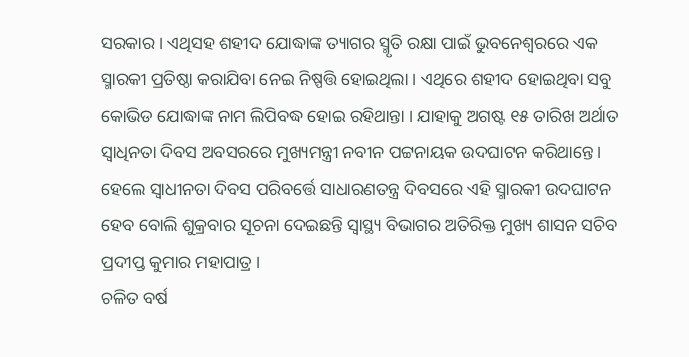ସରକାର । ଏଥିସହ ଶହୀଦ ଯୋଦ୍ଧାଙ୍କ ତ୍ୟାଗର ସ୍ମୃତି ରକ୍ଷା ପାଇଁ ଭୁବନେଶ୍ବରରେ ଏକ ସ୍ମାରକୀ ପ୍ରତିଷ୍ଠା କରାଯିବା ନେଇ ନିଷ୍ପତ୍ତି ହୋଇଥିଲା । ଏଥିରେ ଶହୀଦ ହୋଇଥିବା ସବୁ କୋଭିଡ ଯୋଦ୍ଧାଙ୍କ ନାମ ଲିପିବଦ୍ଧ ହୋଇ ରହିଥାନ୍ତା । ଯାହାକୁ ଅଗଷ୍ଟ ୧୫ ତାରିଖ ଅର୍ଥାତ ସ୍ବାଧିନତା ଦିବସ ଅବସରରେ ମୁଖ୍ୟମନ୍ତ୍ରୀ ନବୀନ ପଟ୍ଟନାୟକ ଉଦଘାଟନ କରିଥାନ୍ତେ । ହେଲେ ସ୍ବାଧୀନତା ଦିବସ ପରିବର୍ତ୍ତେ ସାଧାରଣତନ୍ତ୍ର ଦିବସରେ ଏହି ସ୍ମାରକୀ ଉଦଘାଟନ ହେବ ବୋଲି ଶୁକ୍ରବାର ସୂଚନା ଦେଇଛନ୍ତି ସ୍ବାସ୍ଥ୍ୟ ବିଭାଗର ଅତିରିକ୍ତ ମୁଖ୍ୟ ଶାସନ ସଚିବ ପ୍ରଦୀପ୍ତ କୁମାର ମହାପାତ୍ର ।
ଚଳିତ ବର୍ଷ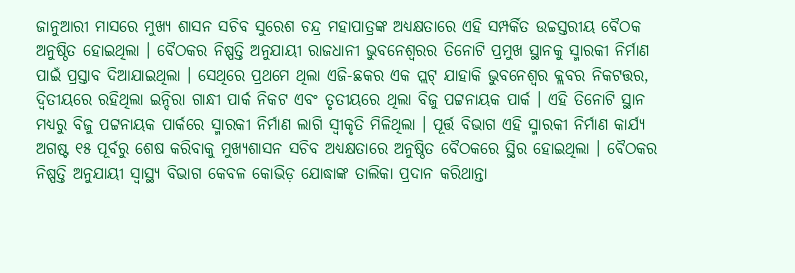ଜାନୁଆରୀ ମାସରେ ମୁଖ୍ୟ ଶାସନ ସଚିବ ସୁରେଶ ଚନ୍ଦ୍ର ମହାପାତ୍ରଙ୍କ ଅଧ୍ୟକ୍ଷତାରେ ଏହି ସମ୍ପର୍କିତ ଉଚ୍ଚସ୍ତରୀୟ ବୈଠକ ଅନୁଷ୍ଠିତ ହୋଇଥିଲା । ବୈଠକର ନିଷ୍ପତ୍ତି ଅନୁଯାୟୀ ରାଜଧାନୀ ଭୁବନେଶ୍ବରର ତିନୋଟି ପ୍ରମୁଖ ସ୍ଥାନକୁ ସ୍ମାରକୀ ନିର୍ମାଣ ପାଇଁ ପ୍ରସ୍ତାବ ଦିଆଯାଇଥିଲା । ସେଥିରେ ପ୍ରଥମେ ଥିଲା ଏଜି-ଛକର ଏକ ପ୍ଲଟ୍ ଯାହାକି ଭୁବନେଶ୍ବର କ୍ଲବର ନିକଟତ୍ତର, ଦ୍ବିତୀୟରେ ରହିଥିଲା ଇନ୍ଦିରା ଗାନ୍ଧୀ ପାର୍କ ନିକଟ ଏବଂ ତୃତୀୟରେ ଥିଲା ବିଜୁ ପଟ୍ଟନାୟକ ପାର୍କ । ଏହି ତିନୋଟି ସ୍ଥାନ ମଧ୍ୟରୁ ବିଜୁ ପଟ୍ଟନାୟକ ପାର୍କରେ ସ୍ମାରକୀ ନିର୍ମାଣ ଲାଗି ସ୍ବୀକୃତି ମିଳିଥିଲା । ପୂର୍ତ୍ତ ବିଭାଗ ଏହି ସ୍ମାରକୀ ନିର୍ମାଣ କାର୍ଯ୍ୟ ଅଗଷ୍ଟ ୧୫ ପୂର୍ବରୁ ଶେଷ କରିବାକୁ ମୁଖ୍ୟଶାସନ ସଚିବ ଅଧ୍ୟକ୍ଷତାରେ ଅନୁଷ୍ଠିତ ବୈଠକରେ ସ୍ଥିର ହୋଇଥିଲା । ବୈଠକର ନିଷ୍ପତ୍ତି ଅନୁଯାୟୀ ସ୍ବାସ୍ଥ୍ୟ ବିଭାଗ କେବଳ କୋଭିଡ଼ ଯୋଦ୍ଧାଙ୍କ ତାଲିକା ପ୍ରଦାନ କରିଥାନ୍ତା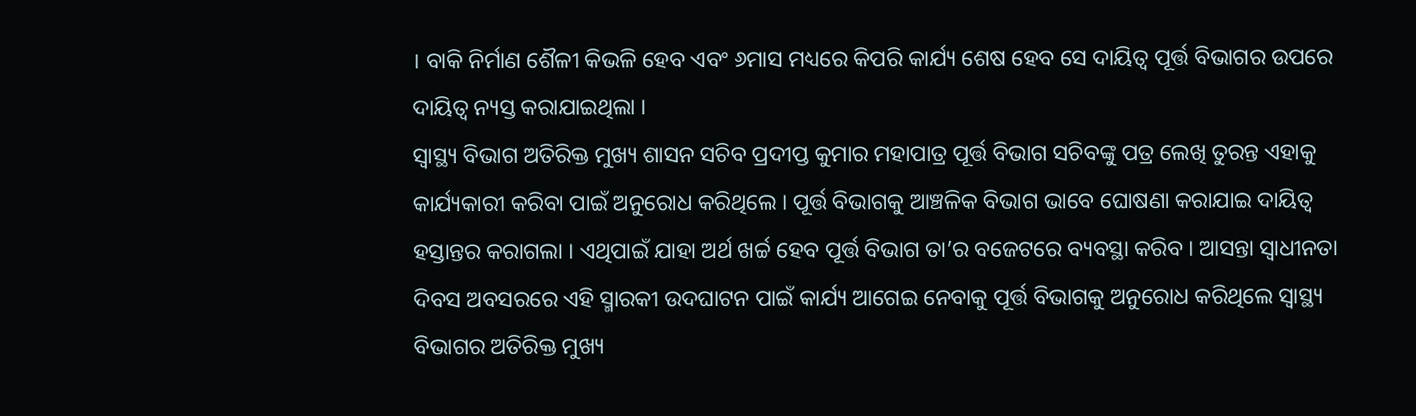। ବାକି ନିର୍ମାଣ ଶୈଳୀ କିଭଳି ହେବ ଏବଂ ୬ମାସ ମଧ୍ୟରେ କିପରି କାର୍ଯ୍ୟ ଶେଷ ହେବ ସେ ଦାୟିତ୍ବ ପୂର୍ତ୍ତ ବିଭାଗର ଉପରେ ଦାୟିତ୍ବ ନ୍ୟସ୍ତ କରାଯାଇଥିଲା ।
ସ୍ବାସ୍ଥ୍ୟ ବିଭାଗ ଅତିରିକ୍ତ ମୁଖ୍ୟ ଶାସନ ସଚିବ ପ୍ରଦୀପ୍ତ କୁମାର ମହାପାତ୍ର ପୂର୍ତ୍ତ ବିଭାଗ ସଚିବଙ୍କୁ ପତ୍ର ଲେଖି ତୁରନ୍ତ ଏହାକୁ କାର୍ଯ୍ୟକାରୀ କରିବା ପାଇଁ ଅନୁରୋଧ କରିଥିଲେ । ପୂର୍ତ୍ତ ବିଭାଗକୁ ଆଞ୍ଚଳିକ ବିଭାଗ ଭାବେ ଘୋଷଣା କରାଯାଇ ଦାୟିତ୍ବ ହସ୍ତାନ୍ତର କରାଗଲା । ଏଥିପାଇଁ ଯାହା ଅର୍ଥ ଖର୍ଚ୍ଚ ହେବ ପୂର୍ତ୍ତ ବିଭାଗ ତା’ର ବଜେଟରେ ବ୍ୟବସ୍ଥା କରିବ । ଆସନ୍ତା ସ୍ବାଧୀନତା ଦିବସ ଅବସରରେ ଏହି ସ୍ମାରକୀ ଉଦଘାଟନ ପାଇଁ କାର୍ଯ୍ୟ ଆଗେଇ ନେବାକୁ ପୂର୍ତ୍ତ ବିଭାଗକୁ ଅନୁରୋଧ କରିଥିଲେ ସ୍ବାସ୍ଥ୍ୟ ବିଭାଗର ଅତିରିକ୍ତ ମୁଖ୍ୟ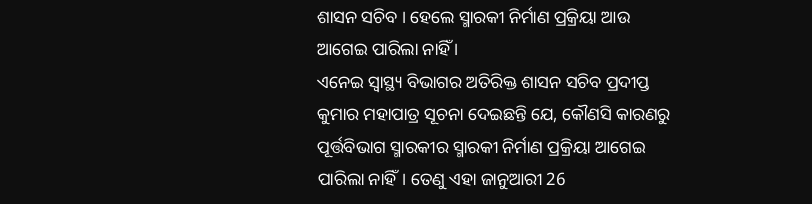ଶାସନ ସଚିବ । ହେଲେ ସ୍ମାରକୀ ନିର୍ମାଣ ପ୍ରକ୍ରିୟା ଆଉ ଆଗେଇ ପାରିଲା ନାହିଁ ।
ଏନେଇ ସ୍ୱାସ୍ଥ୍ୟ ବିଭାଗର ଅତିରିକ୍ତ ଶାସନ ସଚିବ ପ୍ରଦୀପ୍ତ କୁମାର ମହାପାତ୍ର ସୂଚନା ଦେଇଛନ୍ତି ଯେ, କୌଣସି କାରଣରୁ ପୂର୍ତ୍ତବିଭାଗ ସ୍ମାରକୀର ସ୍ମାରକୀ ନିର୍ମାଣ ପ୍ରକ୍ରିୟା ଆଗେଇ ପାରିଲା ନାହିଁ। ତେଣୁ ଏହା ଜାନୁଆରୀ 26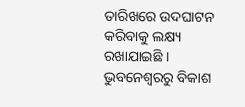ତାରିଖରେ ଉଦଘାଟନ କରିବାକୁ ଲକ୍ଷ୍ୟ ରଖାଯାଇଛି ।
ଭୁବନେଶ୍ବରରୁ ବିକାଶ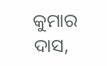କୁମାର ଦାସ,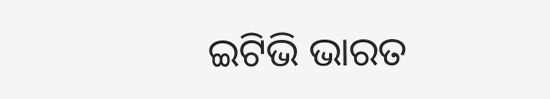ଇଟିଭି ଭାରତ